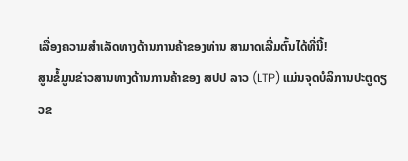ເລື່ອງຄວາມສໍາເລັດທາງດ້ານການຄ້າຂອງທ່ານ ສາມາດເລີ່ມຕົ້ນໄດ້ທີ່ນີ້!
ສູນຂໍ້ມູນຂ່າວສານທາງດ້ານການຄ້າຂອງ ສປປ ລາວ (LTP) ແມ່ນຈຸດບໍລິການປະຕູດຽວຂ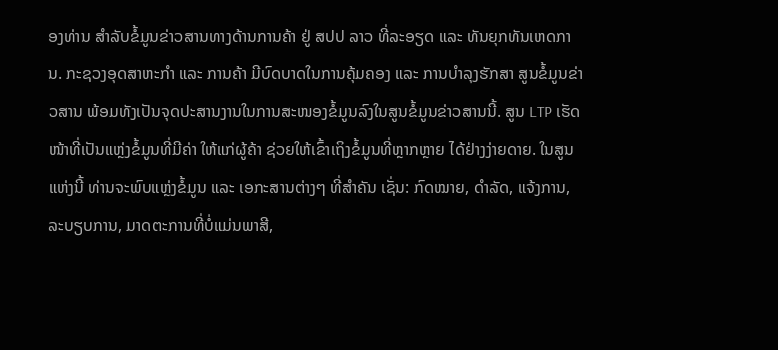ອງທ່ານ ສໍາລັບຂໍ້ມູນຂ່າວສານທາງດ້ານການຄ້າ ຢູ່ ສປປ ລາວ ທີ່ລະອຽດ ແລະ ທັນຍຸກທັນເຫດການ. ກະຊວງອຸດສາຫະກໍາ ແລະ ການຄ້າ ມີບົດບາດໃນການຄຸ້ມຄອງ ແລະ ການບໍາລຸງຮັກສາ ສູນຂໍ້ມູນຂ່າວສານ ພ້ອມທັງເປັນຈຸດປະສານງານໃນການສະໜອງຂໍ້ມູນລົງໃນສູນຂໍ້ມູນຂ່າວສານນີ້. ສູນ LTP ເຮັດໜ້າທີ່ເປັນແຫຼ່ງຂໍ້ມູນທີ່ມີຄ່າ ໃຫ້ແກ່ຜູ້ຄ້າ ຊ່ວຍໃຫ້ເຂົ້າເຖິງຂໍ້ມູນທີ່ຫຼາກຫຼາຍ ໄດ້ຢ່າງງ່າຍດາຍ. ໃນສູນແຫ່ງນີ້ ທ່ານຈະພົບແຫຼ່ງຂໍ້ມູນ ແລະ ເອກະສານຕ່າງໆ ທີ່ສໍາຄັນ ເຊັ່ນ: ກົດໝາຍ, ດໍາລັດ, ແຈ້ງການ, ລະບຽບການ, ມາດຕະການທີ່ບໍ່ແມ່ນພາສີ,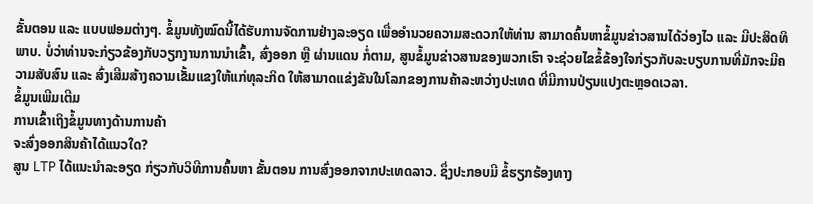ຂັ້ນຕອນ ແລະ ແບບຟອມຕ່າງໆ. ຂໍ້ມູນທັງໝົດນີ້ໄດ້ຮັບການຈັດການຢ່າງລະອຽດ ເພື່ອອໍານວຍຄວາມສະດວກໃຫ້ທ່ານ ສາມາດຄົ້ນຫາຂໍ້ມູນຂ່າວສານໄດ້ວ່ອງໄວ ແລະ ມີປະສິດທິພາບ. ບໍ່ວ່າທ່ານຈະກ່ຽວຂ້ອງກັບວຽກງານການນໍາເຂົ້າ, ສົ່ງອອກ ຫຼື ຜ່ານແດນ ກໍ່ຕາມ, ສູນຂໍ້ມູນຂ່າວສານຂອງພວກເຮົາ ຈະຊ່ວຍໄຂຂໍ້ຂ້ອງໃຈກ່ຽວກັບລະບຽບການທີ່ມັກຈະມີຄວາມສັບສົນ ແລະ ສົ່ງເສີມສ້າງຄວາມເຂັ້ມແຂງໃຫ້ແກ່ທຸລະກິດ ໃຫ້ສາມາດແຂ່ງຂັນໃນໂລກຂອງການຄ້າລະຫວ່າງປະເທດ ທີ່ມີການປ່ຽນແປງຕະຫຼອດເວລາ.
ຂໍ້ມູນເພີມເຕີມ
ການເຂົ້າເຖິງຂໍ້ມູນທາງດ້ານການຄ້າ
ຈະສົ່ງອອກສິນຄ້າໄດ້ແນວໃດ?
ສູນ LTP ໄດ້ແນະນໍາລະອຽດ ກ່ຽວກັບວິທີການຄົ້ນຫາ ຂັ້ນຕອນ ການສົ່ງອອກຈາກປະເທດລາວ. ຊຶ່ງປະກອບມີ ຂໍ້ຮຽກຮ້ອງທາງ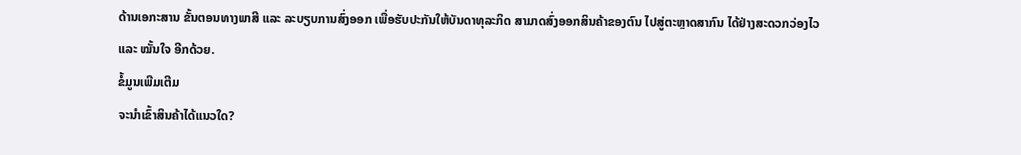ດ້ານເອກະສານ ຂັ້ນຕອນທາງພາສີ ແລະ ລະບຽບການສົ່ງອອກ ເພື່ອຮັບປະກັນໃຫ້ບັນດາທຸລະກິດ ສາມາດສົ່ງອອກສິນຄ້າຂອງຕົນ ໄປສູ່ຕະຫຼາດສາກົນ ໄດ້ຢ່າງສະດວກວ່ອງໄວ ແລະ ໝັ້ນໃຈ ອີກດ້ວຍ.
ຂໍ້ມູນເພີມເຕີມ
ຈະນໍາເຂົ້າສິນຄ້າໄດ້ແນວໃດ?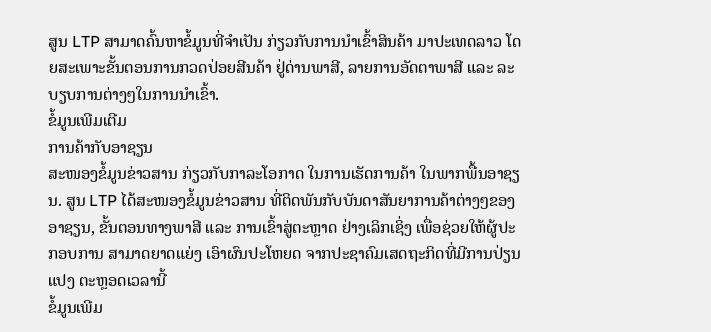ສູນ LTP ສາມາດຄົ້ນຫາຂໍ້ມູນທີ່ຈຳເປັນ ກ່ຽວກັບການນຳເຂົ້າສິນຄ້າ ມາປະເທດລາວ ໂດຍສະເພາະຂັ້ນຕອນການກວດປ່ອຍສີນຄ້າ ຢູ່ດ່ານພາສີ, ລາຍການອັດຕາພາສີ ແລະ ລະບຽບການຕ່າງໆໃນການນຳເຂົ້າ.
ຂໍ້ມູນເພີມເຕີມ
ການຄ້າກັບອາຊຽນ
ສະໜອງຂໍ້ມູນຂ່າວສານ ກ່ຽວກັບກາລະໂອກາດ ໃນການເຮັດການຄ້າ ໃນພາກພື້ນອາຊຽນ. ສູນ LTP ໄດ້ສະໜອງຂໍ້ມູນຂ່າວສານ ທີ່ຕິດພັນກັບບັນດາສັນຍາການຄ້າຕ່າງໆຂອງອາຊຽນ, ຂັ້ນຕອນທາງພາສີ ແລະ ການເຂົ້າສູ່ຕະຫຼາດ ຢ່າງເລິກເຊິ່ງ ເພື່ອຊ່ວຍໃຫ້ຜູ້ປະກອບການ ສາມາດຍາດແຍ່ງ ເອົາຜົນປະໂຫຍດ ຈາກປະຊາຄົມເສດຖະກິດທີ່ມີການປ່ຽນແປງ ຕະຫຼອດເວລານີ້
ຂໍ້ມູນເພີມ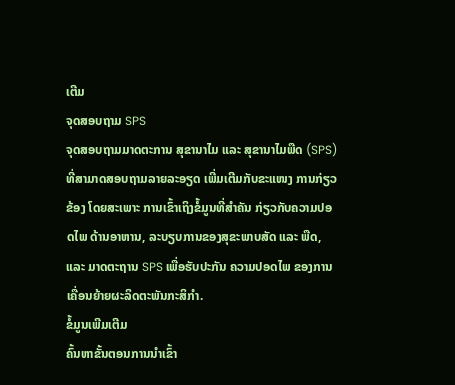ເຕີມ
ຈຸດສອບຖາມ SPS
ຈຸດສອບຖາມມາດຕະການ ສຸຂານາໄມ ແລະ ສຸຂານາໄມພືດ (SPS) ທີ່ສາມາດສອບຖາມລາຍລະອຽດ ເພີ່ມເຕີມກັບຂະແໜງ ການກ່ຽວຂ້ອງ ໂດຍສະເພາະ ການເຂົ້າເຖິງຂໍ້ມູນທີ່ສໍາຄັນ ກ່ຽວກັບຄວາມປອດໄພ ດ້ານອາຫານ, ລະບຽບການຂອງສຸຂະພາບສັດ ແລະ ພືດ, ແລະ ມາດຕະຖານ SPS ເພື່ອຮັບປະກັນ ຄວາມປອດໄພ ຂອງການເຄື່ອນຍ້າຍຜະລິດຕະພັນກະສິກໍາ.
ຂໍ້ມູນເພີມເຕີມ
ຄົ້ນຫາຂັ້ນຕອນການນໍາເຂົ້າ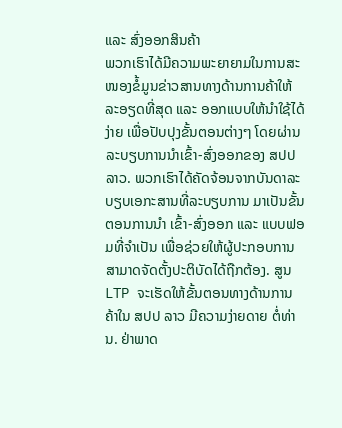ແລະ ສົ່ງອອກສິນຄ້າ
ພວກເຮົາໄດ້ມີຄວາມພະຍາຍາມໃນການສະໜອງຂໍ້ມູນຂ່າວສານທາງດ້ານການຄ້າໃຫ້ລະອຽດທີ່ສຸດ ແລະ ອອກແບບໃຫ້ນໍາໃຊ້ໄດ້ງ່າຍ ເພື່ອປັບປຸງຂັ້ນຕອນຕ່າງໆ ໂດຍຜ່ານລະບຽບການນໍາເຂົ້າ-ສົ່ງອອກຂອງ ສປປ ລາວ. ພວກເຮົາໄດ້ຄັດຈ້ອນຈາກບັນດາລະບຽບເອກະສານທີ່ລະບຽບການ ມາເປັນຂັ້ນຕອນການນໍາ ເຂົ້າ-ສົ່ງອອກ ແລະ ແບບຟອມທີ່ຈໍາເປັນ ເພື່ອຊ່ວຍໃຫ້ຜູ້ປະກອບການສາມາດຈັດຕັ້ງປະຕິບັດໄດ້ຖືກຕ້ອງ. ສູນ LTP ຈະເຮັດໃຫ້ຂັ້ນຕອນທາງດ້ານການຄ້າໃນ ສປປ ລາວ ມີຄວາມງ່າຍດາຍ ຕໍ່ທ່ານ. ຢ່າພາດ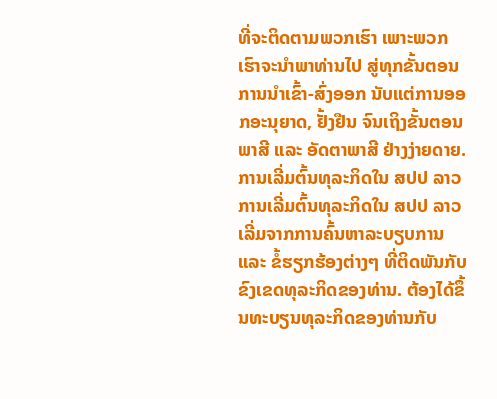ທີ່ຈະຕິດຕາມພວກເຮົາ ເພາະພວກເຮົາຈະນໍາພາທ່ານໄປ ສູ່ທຸກຂັ້ນຕອນການນໍາເຂົ້າ-ສົ່ງອອກ ນັບແຕ່ການອອກອະນຸຍາດ, ຢັ້ງຢືນ ຈົນເຖິງຂັ້ນຕອນພາສີ ແລະ ອັດຕາພາສີ ຢ່າງງ່າຍດາຍ.
ການເລີ່ມຕົ້ນທຸລະກິດໃນ ສປປ ລາວ
ການເລີ່ມຕົ້ນທຸລະກິດໃນ ສປປ ລາວ ເລີ່ມຈາກການຄົ້ນຫາລະບຽບການ ແລະ ຂໍ້ຮຽກຮ້ອງຕ່າງໆ ທີ່ຕິດພັນກັບຂົງເຂດທຸລະກິດຂອງທ່ານ. ຕ້ອງໄດ້ຂຶ້ນທະບຽນທຸລະກິດຂອງທ່ານກັບ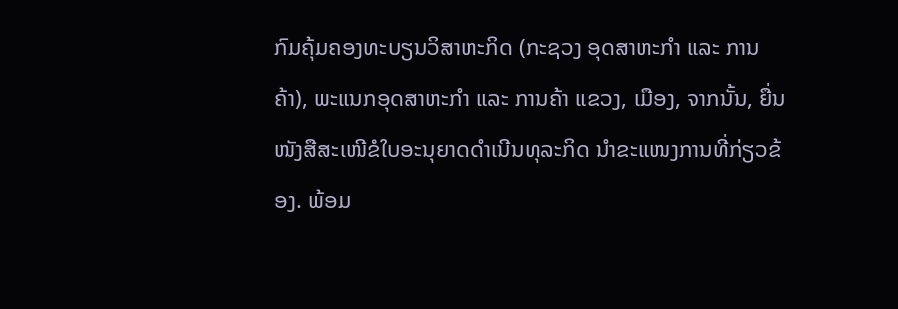ກົມຄຸ້ມຄອງທະບຽນວິສາຫະກິດ (ກະຊວງ ອຸດສາຫະກໍາ ແລະ ການຄ້າ), ພະແນກອຸດສາຫະກຳ ແລະ ການຄ້າ ແຂວງ, ເມືອງ, ຈາກນັ້ນ, ຍື່ນໜັງສືສະເໜີຂໍໃບອະນຸຍາດດໍາເນີນທຸລະກິດ ນໍາຂະແໜງການທີ່ກ່ຽວຂ້ອງ. ພ້ອມ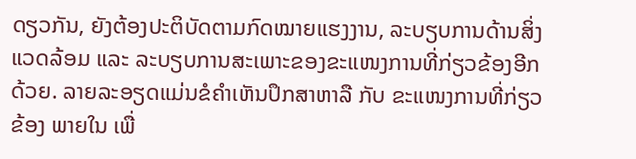ດຽວກັນ, ຍັງຕ້ອງປະຕິບັດຕາມກົດໝາຍແຮງງານ, ລະບຽບການດ້ານສິ່ງແວດລ້ອມ ແລະ ລະບຽບການສະເພາະຂອງຂະແໜງການທີ່ກ່ຽວຂ້ອງອີກດ້ວຍ. ລາຍລະອຽດແມ່ນຂໍຄໍາເຫັນປຶກສາຫາລື ກັບ ຂະແໜງການທີ່ກ່ຽວຂ້ອງ ພາຍໃນ ເພື່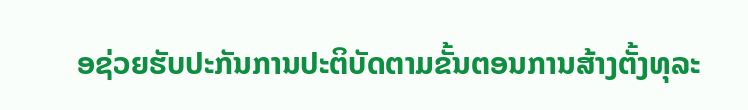ອຊ່ວຍຮັບປະກັນການປະຕິບັດຕາມຂັ້ນຕອນການສ້າງຕັ້ງທຸລະ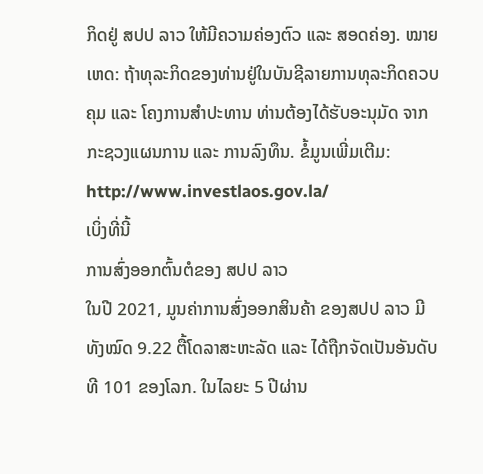ກິດຢູ່ ສປປ ລາວ ໃຫ້ມີຄວາມຄ່ອງຕົວ ແລະ ສອດຄ່ອງ. ໝາຍເຫດ: ຖ້າທຸລະກິດຂອງທ່ານຢູ່ໃນບັນຊີລາຍການທຸລະກິດຄວບຄຸມ ແລະ ໂຄງການສຳປະທານ ທ່ານຕ້ອງໄດ້ຮັບອະນຸມັດ ຈາກກະຊວງແຜນການ ແລະ ການລົງທຶນ. ຂໍ້ມູນເພີ່ມເຕີມ: http://www.investlaos.gov.la/
ເບິ່ງທີ່ນີ້
ການສົ່ງອອກຕົ້ນຕໍຂອງ ສປປ ລາວ
ໃນປີ 2021, ມູນຄ່າການສົ່ງອອກສິນຄ້າ ຂອງສປປ ລາວ ມີທັງໝົດ 9.22 ຕື້ໂດລາສະຫະລັດ ແລະ ໄດ້ຖືກຈັດເປັນອັນດັບທີ 101 ຂອງໂລກ. ໃນໄລຍະ 5 ປີຜ່ານ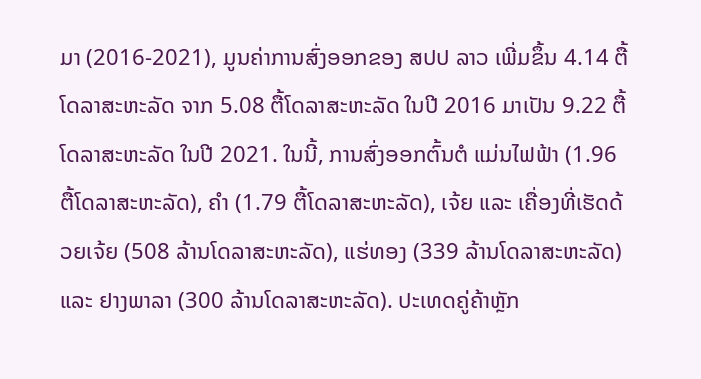ມາ (2016-2021), ມູນຄ່າການສົ່ງອອກຂອງ ສປປ ລາວ ເພີ່ມຂຶ້ນ 4.14 ຕື້ໂດລາສະຫະລັດ ຈາກ 5.08 ຕື້ໂດລາສະຫະລັດ ໃນປີ 2016 ມາເປັນ 9.22 ຕື້ໂດລາສະຫະລັດ ໃນປີ 2021. ໃນນີ້, ການສົ່ງອອກຕົ້ນຕໍ ແມ່ນໄຟຟ້າ (1.96 ຕື້ໂດລາສະຫະລັດ), ຄໍາ (1.79 ຕື້ໂດລາສະຫະລັດ), ເຈ້ຍ ແລະ ເຄື່ອງທີ່ເຮັດດ້ວຍເຈ້ຍ (508 ລ້ານໂດລາສະຫະລັດ), ແຮ່ທອງ (339 ລ້ານໂດລາສະຫະລັດ) ແລະ ຢາງພາລາ (300 ລ້ານໂດລາສະຫະລັດ). ປະເທດຄູ່ຄ້າຫຼັກ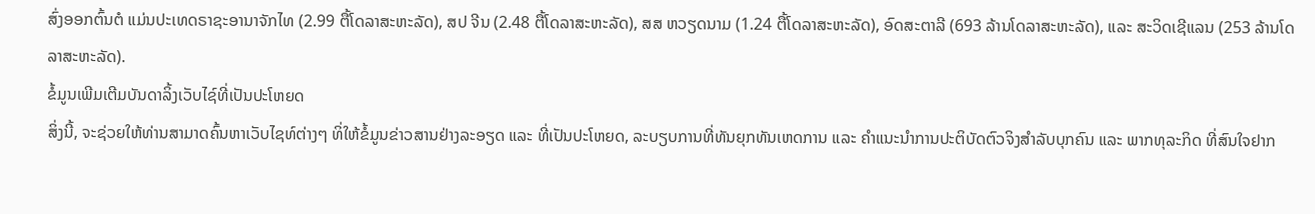ສົ່ງອອກຕົ້ນຕໍ ແມ່ນປະເທດຣາຊະອານາຈັກໄທ (2.99 ຕື້ໂດລາສະຫະລັດ), ສປ ຈີນ (2.48 ຕື້ໂດລາສະຫະລັດ), ສສ ຫວຽດນາມ (1.24 ຕື້ໂດລາສະຫະລັດ), ອົດສະຕາລີ (693 ລ້ານໂດລາສະຫະລັດ), ແລະ ສະວິດເຊີແລນ (253 ລ້ານໂດລາສະຫະລັດ).
ຂໍ້ມູນເພີມເຕີມບັນດາລິ້ງເວັບໄຊ໌ທີ່ເປັນປະໂຫຍດ
ສິ່ງນີ້, ຈະຊ່ວຍໃຫ້ທ່ານສາມາດຄົ້ນຫາເວັບໄຊທ໌ຕ່າງໆ ທິ່ໃຫ້ຂໍ້ມູນຂ່າວສານຢ່າງລະອຽດ ແລະ ທີ່ເປັນປະໂຫຍດ, ລະບຽບການທີ່ທັນຍຸກທັນເຫດການ ແລະ ຄໍາແນະນໍາການປະຕິບັດຕົວຈິງສໍາລັບບຸກຄົນ ແລະ ພາກທຸລະກິດ ທີ່ສົນໃຈຢາກ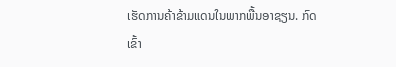ເຮັດການຄ້າຂ້າມແດນໃນພາກພື້ນອາຊຽນ. ກົດເຂົ້າ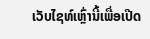ເວັບໄຊທ໌ເຫຼົ່ານີ້ເພື່ອເປີດ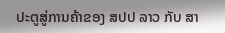ປະຕູສູ່ການຄ້າຂອງ ສປປ ລາວ ກັບ ສາ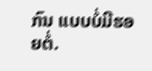ກົນ ແບບບໍ່ມີຮອຍຕໍ່.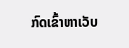ກົດເຂົ້າຫາເວັບ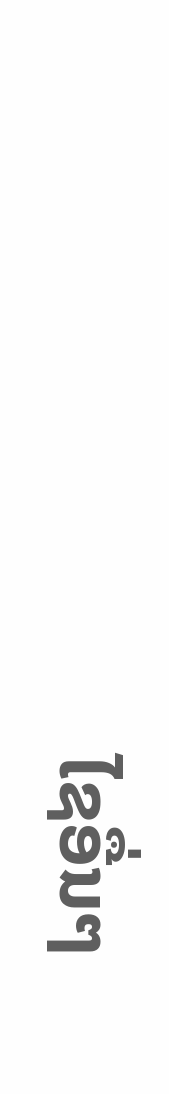ໄຊອື່ນໆ